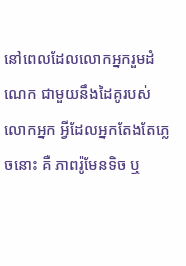នៅពេលដែលលោកអ្នករួមដំណេក ជាមួយនឹងដៃគូរបស់លោកអ្នក អ្វីដែលអ្នកតែងតែភ្លេចនោះ គឺ ភាពរ៉ូមែនទិច ឬ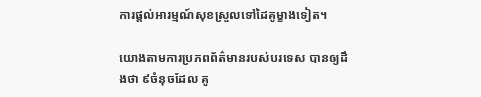ការផ្ដល់អារម្មណ៍សុខស្រួលទៅដៃគូម្ខាងទៀត។

យោងតាមការប្រភពព័ត៌មានរបស់បរទេស បានឲ្យដឹងថា ៩ចំនុចដែល គូ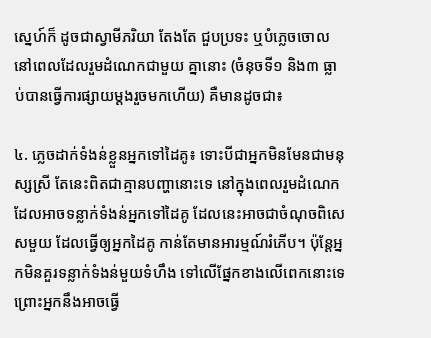ស្នេហ៍ក៏ ដូចជាស្វាមីភរិយា តែងតែ ជួបប្រទះ ឬបំភ្លេចចោល នៅពេលដែលរួមដំណេកជាមួយ គ្នានោះ (ចំនុចទី១ និង៣ ធ្លាប់បានធ្វើការផ្សាយម្ដងរួចមកហើយ) គឺមានដូចជា៖

៤. ភ្លេចដាក់ទំងន់ខ្លួនអ្នកទៅដៃគូ៖ ទោះបីជាអ្នកមិនមែនជាមនុស្សស្រី តែនេះពិតជាគ្មានបញ្ហានោះទេ នៅក្នុងពេលរួមដំណេក ដែលអាចទន្លាក់ទំងន់អ្នកទៅដៃគូ ដែលនេះអាចជាចំណុចពិសេសមួយ ដែលធ្វើឲ្យអ្នកដៃគូ កាន់តែមានអារម្មណ៍រំភើប។ ប៉ុន្ដែអ្នកមិនគួរទន្លាក់ទំងន់មួយទំហឹង ទៅលើផ្នែកខាងលើពេកនោះទេ ព្រោះអ្នកនឹងអាចធ្វើ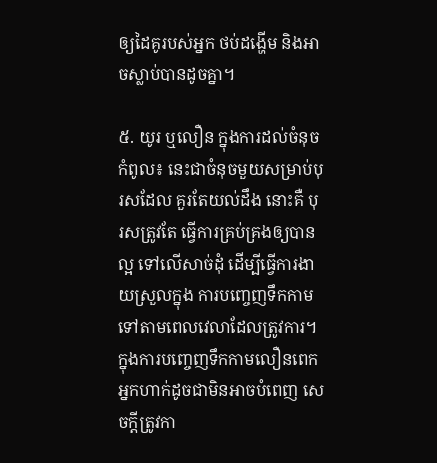ឲ្យដៃគូរបស់អ្នក ថប់ដង្ហើម និងអាចស្លាប់បានដូចគ្នា។

៥. យូរ ឬលឿន ក្នុងការដល់ចំនុចកំពូល៖ នេះជាចំនុចមួយសម្រាប់បុរសដែល គួរតែយល់ដឹង នោះគឺ បុរសត្រូវតែ ធ្វើការគ្រប់គ្រងឲ្យបានល្អ ទៅលើសាច់ដុំ ដើម្បីធ្វើការងាយស្រួលក្នុង ការបញ្ចេញទឹកកាម ទៅតាមពេលវេលាដែលត្រូវការ។ ក្នុងការបញ្ចេញទឹកកាមលឿនពេក អ្នកហាក់ដូចជាមិនអាចបំពេញ សេចក្ដីត្រូវកា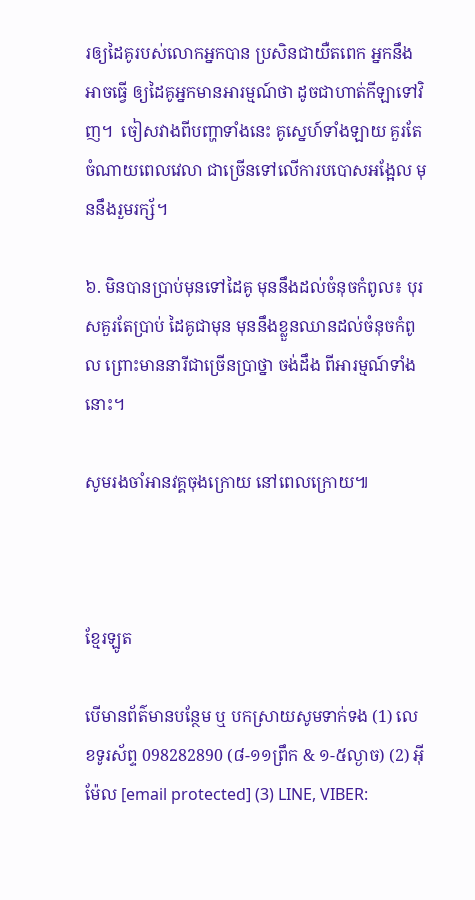រឲ្យដៃគូរបស់លោកអ្នកបាន ប្រសិនជាយឺតពេក អ្នកនឹងអាចធ្វើ ឲ្យដៃគូអ្នកមានអារម្មណ៍ថា ដូចជាហាត់កីឡាទៅវិញ។  ចៀសវាងពីបញ្ហាទាំងនេះ គូស្នេហ៍ទាំងឡាយ គួរតែចំណាយពេលវេលា ជាច្រើនទៅលើការបបោសអង្អែល មុននឹងរួមរក្ស័។

៦. មិនបានប្រាប់មុនទៅដៃគូ មុននឹងដល់ចំនុចកំពូល៖ បុរសគួរតែប្រាប់ ដៃគូជាមុន មុននឹងខ្លួនឈានដល់ចំនុចកំពូល ព្រោះមាននារីជាច្រើនប្រាថ្នា ចង់ដឹង ពីអារម្មណ៍ទាំងនោះ។

សូមរងចាំអានវគ្គចុងក្រោយ នៅពេលក្រោយ៕



ខ្មែរឡូត

បើមានព័ត៌មានបន្ថែម ឬ បកស្រាយសូមទាក់ទង (1) លេខទូរស័ព្ទ 098282890 (៨-១១ព្រឹក & ១-៥ល្ងាច) (2) អ៊ីម៉ែល [email protected] (3) LINE, VIBER: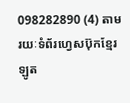098282890 (4) តាមរយៈទំព័រហ្វេសប៊ុកខ្មែរឡូត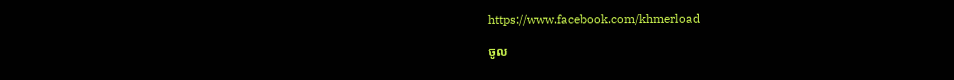https://www.facebook.com/khmerload

ចូល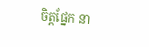ចិត្តផ្នែក នា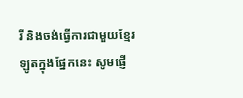រី និងចង់ធ្វើការជាមួយខ្មែរឡូតក្នុងផ្នែកនេះ សូមផ្ញើ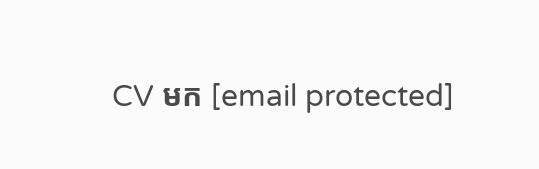CV មក [email protected]